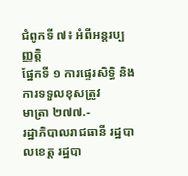ជំពូកទី ៧៖ អំពីអន្តរប្បញ្ញត្តិ
ផ្នែកទី ១ ការផ្ទេរសិទ្ធិ និងការទទួលខុសត្រូវ
មាត្រា ២៧៧.-
រដ្ឋាភិបាលរាជធានី រដ្ឋបាលខេត្ត រដ្ឋបា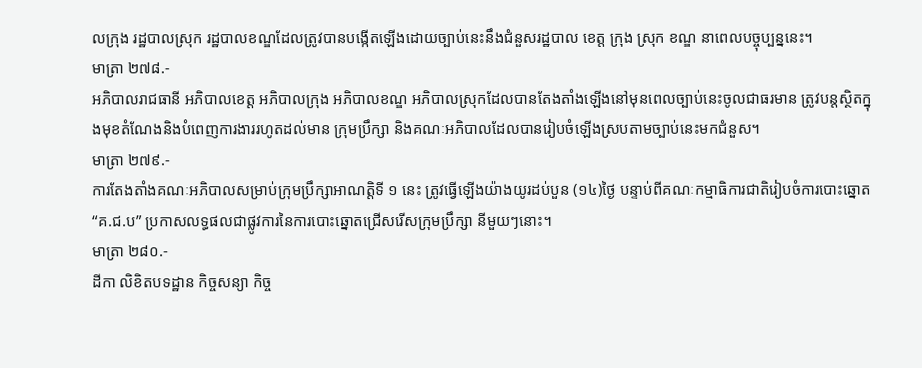លក្រុង រដ្ឋបាលស្រុក រដ្ឋបាលខណ្ឌដែលត្រូវបានបង្កើតឡើងដោយច្បាប់នេះនឹងជំនួសរដ្ឋបាល ខេត្ត ក្រុង ស្រុក ខណ្ឌ នាពេលបច្ចុប្បន្ននេះ។
មាត្រា ២៧៨.-
អភិបាលរាជធានី អភិបាលខេត្ត អភិបាលក្រុង អភិបាលខណ្ឌ អភិបាលស្រុកដែលបានតែងតាំងឡើងនៅមុនពេលច្បាប់នេះចូលជាធរមាន ត្រូវបន្តស្ថិតក្នុងមុខតំណែងនិងបំពេញការងាររហូតដល់មាន ក្រុមប្រឹក្សា និងគណៈអភិបាលដែលបានរៀបចំឡើងស្របតាមច្បាប់នេះមកជំនួស។
មាត្រា ២៧៩.-
ការតែងតាំងគណៈអភិបាលសម្រាប់ក្រុមប្រឹក្សាអាណត្តិទី ១ នេះ ត្រូវធ្វើឡើងយ៉ាងយូរដប់បួន (១៤)ថ្ងៃ បន្ទាប់ពីគណៈកម្មាធិការជាតិរៀបចំការបោះឆ្នោត “គ.ជ.ប” ប្រកាសលទ្ធផលជាផ្លូវការនៃការបោះឆ្នោតជ្រើសរើសក្រុមប្រឹក្សា នីមួយៗនោះ។
មាត្រា ២៨០.-
ដីកា លិខិតបទដ្ឋាន កិច្ចសន្យា កិច្ច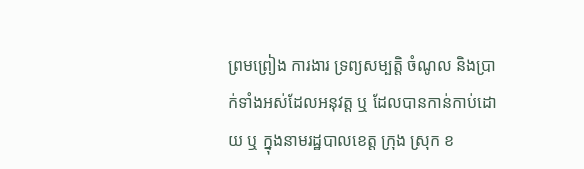ព្រមព្រៀង ការងារ ទ្រព្យសម្បត្តិ ចំណូល និងប្រាក់ទាំងអស់ដែលអនុវត្ត ឬ ដែលបានកាន់កាប់ដោយ ឬ ក្នុងនាមរដ្ឋបាលខេត្ត ក្រុង ស្រុក ខ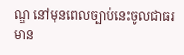ណ្ឌ នៅមុនពេលច្បាប់នេះចូលជាធរមាន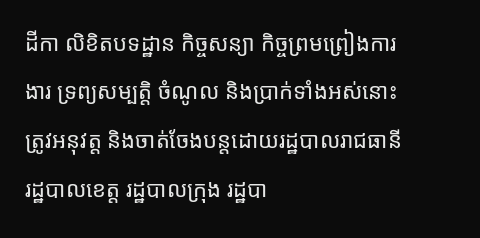ដីកា លិខិតបទដ្ឋាន កិច្ចសន្យា កិច្ចព្រមព្រៀងការងារ ទ្រព្យសម្បត្តិ ចំណូល និងប្រាក់ទាំងអស់នោះត្រូវអនុវត្ត និងចាត់ចែងបន្តដោយរដ្ឋបាលរាជធានី រដ្ឋបាលខេត្ត រដ្ឋបាលក្រុង រដ្ឋបា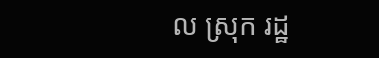ល ស្រុក រដ្ឋ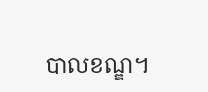បាលខណ្ឌ។